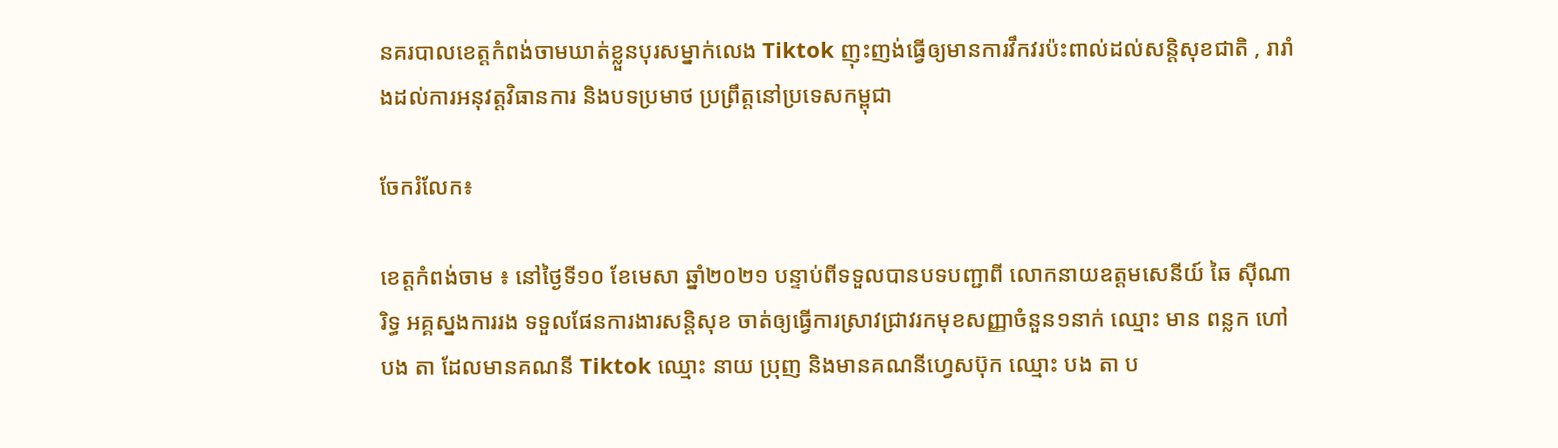នគរបាលខេត្តកំពង់ចាមឃាត់ខ្លួនបុរសម្នាក់លេង Tiktok ញុះញង់ធ្វើឲ្យមានការវឹកវរប៉ះពាល់ដល់សន្តិសុខជាតិ , រារាំងដល់ការអនុវត្តវិធានការ និងបទប្រមាថ ប្រព្រឹត្តនៅប្រទេសកម្ពុជា

ចែករំលែក៖

ខេត្តកំពង់ចាម ៖ នៅថ្ងៃទី១០ ខែមេសា ឆ្នាំ២០២១ បន្ទាប់ពីទទួលបានបទបញ្ជាពី លោកនាយឧត្តមសេនីយ៍ ឆៃ ស៊ីណារិទ្ធ អគ្គស្នងការរង ទទួលផែនការងារសន្តិសុខ ចាត់ឲ្យធ្វើការស្រាវជ្រាវរកមុខសញ្ញាចំនួន១នាក់ ឈ្មោះ មាន ពន្លក ហៅ បង តា ដែលមានគណនី Tiktok ឈ្មោះ នាយ ប្រុញ និងមានគណនីហ្វេសប៊ុក ឈ្មោះ បង តា ប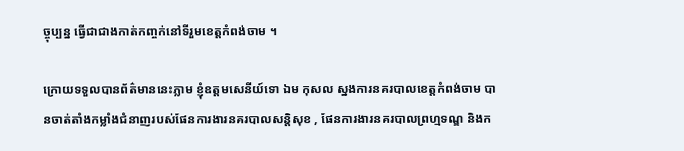ច្ចុប្បន្ន ធ្វើជាជាងកាត់កញ្ចក់នៅទីរួមខេត្តកំពង់ចាម ។

ក្រោយទទួលបានព័ត៌មាននេះភ្លាម ខ្ញុំឧត្តមសេនីយ៍ទោ ឯម កុសល ស្នងការនគរបាលខេត្តកំពង់ចាម បានចាត់តាំងកម្លាំងជំនាញរបស់ផែនការងារនគរបាលសន្តិសុខ , ផែនការងារនគរបាលព្រហ្មទណ្ឌ និងក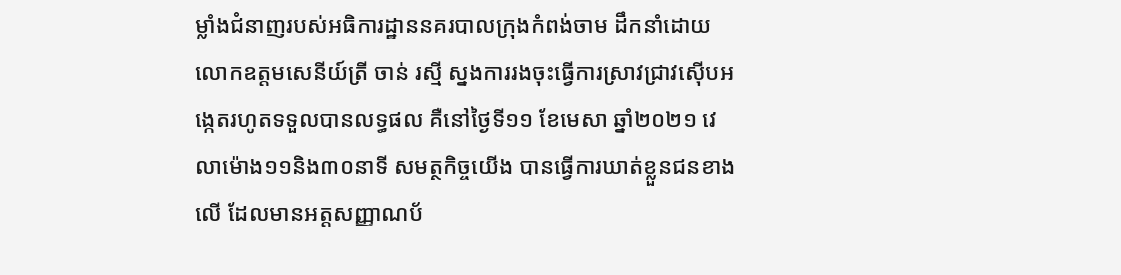ម្លាំងជំនាញរបស់អធិការដ្ឋាននគរបាលក្រុងកំពង់ចាម ដឹកនាំដោយលោកឧត្តមសេនីយ៍ត្រី ចាន់ រស្មី ស្នងការរងចុះធ្វើការស្រាវជ្រាវស៊ើបអង្កេតរហូតទទួលបានលទ្ធផល គឺនៅថ្ងៃទី១១ ខែមេសា ឆ្នាំ២០២១ វេលាម៉ោង១១និង៣០នាទី សមត្ថកិច្ចយើង បានធ្វើការឃាត់ខ្លួនជនខាងលើ ដែលមានអត្តសញ្ញាណប័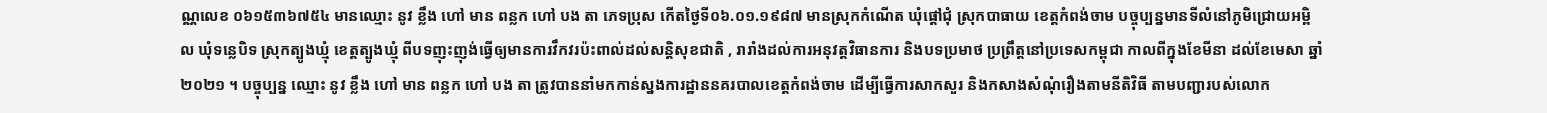ណ្ណលេខ ០៦១៥៣៦៧៥៤ មានឈ្មោះ នូវ ខ្លឹង ហៅ មាន ពន្លក ហៅ បង តា ភេទប្រុស កើតថ្ងៃទី០៦.០១.១៩៨៧ មានស្រុកកំណើត ឃុំផ្តៅជុំ ស្រុកបាធាយ ខេត្តកំពង់ចាម បច្ចុប្បន្នមានទីលំនៅភូមិជ្រោយអម្ពិល ឃុំទន្លេបិទ ស្រុកត្បូងឃ្មុំ ខេត្តត្បូងឃ្មុំ ពីបទញុះញុង់ធ្វើឲ្យមានការវឹកវរប៉ះពាល់ដល់សន្តិសុខជាតិ , រារាំងដល់ការអនុវត្តវិធានការ និងបទប្រមាថ ប្រព្រឹត្តនៅប្រទេសកម្ពុជា កាលពីក្នុងខែមីនា ដល់ខែមេសា ឆ្នាំ២០២១ ។ បច្ចុប្បន្ន ឈ្មោះ នូវ ខ្លឹង ហៅ មាន ពន្លក ហៅ បង តា ត្រូវបាននាំមកកាន់ស្នងការដ្ឋាននគរបាលខេត្តកំពង់ចាម ដើម្បីធ្វើការសាកសួរ និងកសាងសំណុំរឿងតាមនីតិវិធី តាមបញ្ជារបស់លោក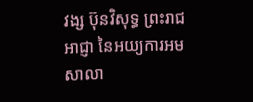វង្ស ប៊ុនវិសុទ្ធ ព្រះរាជអាជ្ញា នៃអយ្យការអមសាលា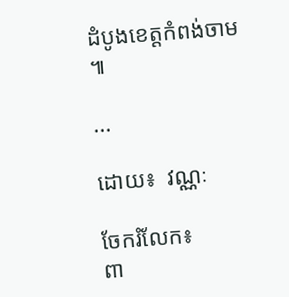ដំបូងខេត្តកំពង់ចាម ៕

...

ដោយ៖  វណ្ណៈ

ចែករំលែក៖
ពា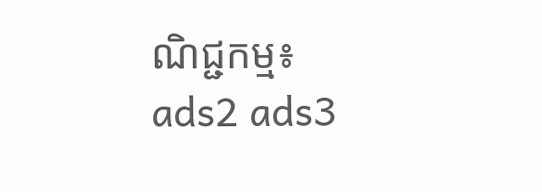ណិជ្ជកម្ម៖
ads2 ads3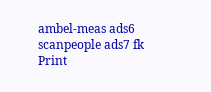ambel-meas ads6 scanpeople ads7 fk Print